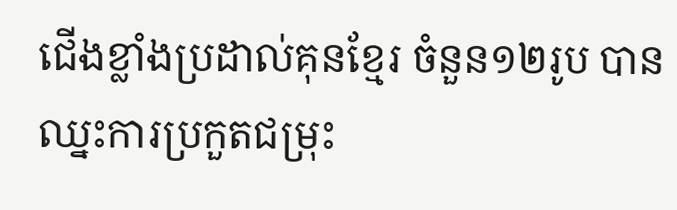ជើងខ្លាំងប្រដាល់គុនខ្មែរ ចំនួន១២រូប បានឈ្នះការប្រកួតជម្រុះ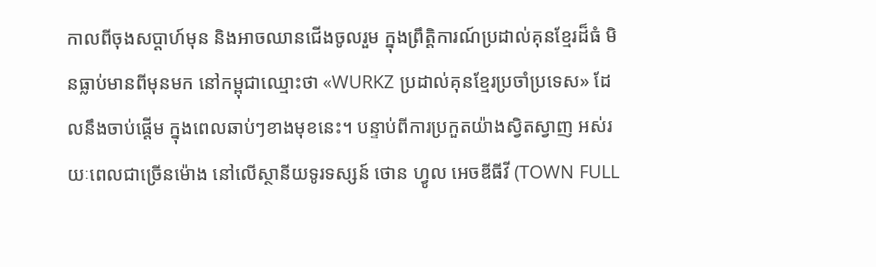កាលពីចុងសប្តាហ៍មុន និងអាចឈានជើងចូលរួម ក្នុងព្រឹត្តិការណ៍ប្រដាល់គុនខ្មែរដ៏ធំ មិនធ្លាប់មានពីមុនមក នៅកម្ពុជាឈ្មោះថា «WURKZ ប្រដាល់គុនខ្មែរប្រចាំប្រទេស» ដែលនឹងចាប់ផ្តើម ក្នុងពេលឆាប់ៗខាងមុខនេះ។ បន្ទាប់ពីការប្រកួតយ៉ាងស្វិតស្វាញ អស់រយៈពេលជាច្រើនម៉ោង នៅលើស្ថានីយទូរទស្សន៍ ថោន ហ្វូល អេចឌីធីវី (TOWN FULL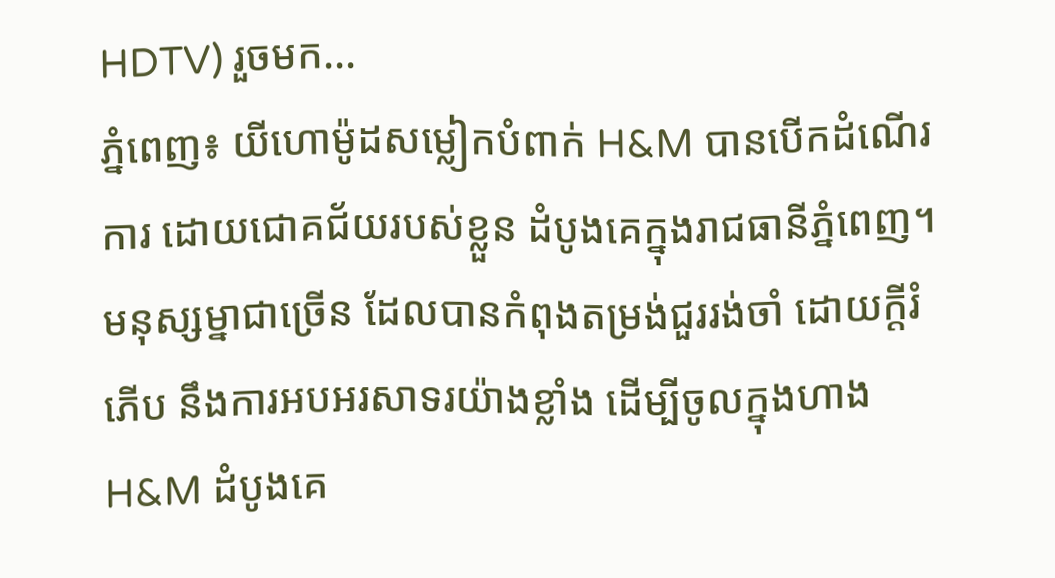HDTV) រួចមក...
ភ្នំពេញ៖ យីហោម៉ូដសម្លៀកបំពាក់ H&M បានបើកដំណើរការ ដោយជោគជ័យរបស់ខ្លួន ដំបូងគេក្នុងរាជធានីភ្នំពេញ។ មនុស្សម្នាជាច្រើន ដែលបានកំពុងតម្រង់ជួររង់ចាំ ដោយក្តីរំភើប នឹងការអបអរសាទរយ៉ាងខ្លាំង ដើម្បីចូលក្នុងហាង H&M ដំបូងគេ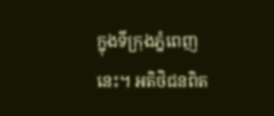ក្នុងទីក្រុងភ្នំពេញនេះ។ អតិថិជនពិត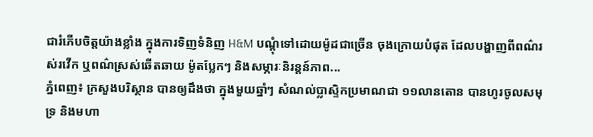ជារំភើបចិត្តយ៉ាងខ្លាំង ក្នុងការទិញទំនិញ H&M បណ្ដុំទៅដោយម៉ូដជាច្រើន ចុងក្រោយបំផុត ដែលបង្ហាញពីពណ៌រស់រវើក ឬពណ៌ស្រស់ឆើតឆាយ ម៉ូតប្លែកៗ និងសម្ភារៈនិរន្តន៍ភាព...
ភ្នំពេញ៖ ក្រសួងបរិស្ថាន បានឲ្យដឹងថា ក្នុងមួយឆ្នាំៗ សំណល់ប្លាស្ទិកប្រមាណជា ១១លានតោន បានហូរចូលសមុទ្រ និងមហា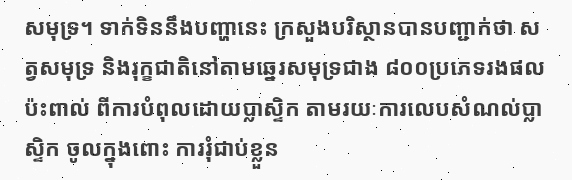សមុទ្រ។ ទាក់ទិននឹងបញ្ហានេះ ក្រសួងបរិស្ថានបានបញ្ជាក់ថា សត្វសមុទ្រ និងរុក្ខជាតិនៅតាមឆ្នេរសមុទ្រជាង ៨០០ប្រភេទរងផលប៉ះពាល់ ពីការបំពុលដោយប្លាស្ទិក តាមរយៈការលេបសំណល់ប្លាស្ទិក ចូលក្នុងពោះ ការរុំជាប់ខ្លួន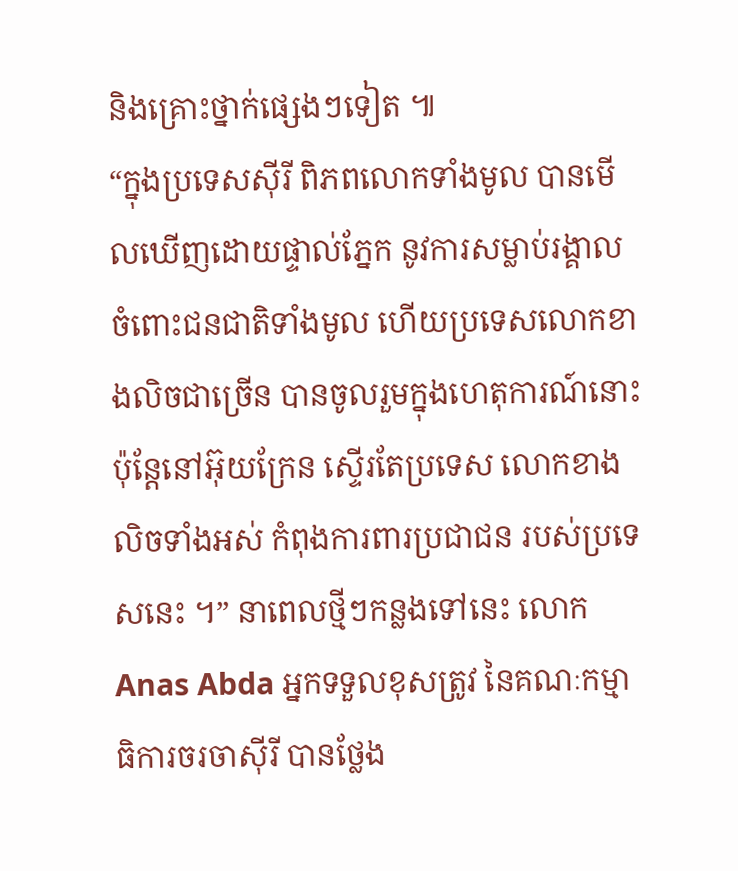និងគ្រោះថ្នាក់ផ្សេងៗទៀត ៕
“ក្នុងប្រទេសស៊ីរី ពិភពលោកទាំងមូល បានមើលឃើញដោយផ្ទាល់ភ្នែក នូវការសម្លាប់រង្គាល ចំពោះជនជាតិទាំងមូល ហើយប្រទេសលោកខាងលិចជាច្រើន បានចូលរួមក្នុងហេតុការណ៍នោះ ប៉ុន្តែនៅអ៊ុយក្រែន ស្ទើរតែប្រទេស លោកខាងលិចទាំងអស់ កំពុងការពារប្រជាជន របស់ប្រទេសនេះ ។” នាពេលថ្មីៗកន្លងទៅនេះ លោក Anas Abda អ្នកទទួលខុសត្រូវ នៃគណៈកម្មាធិការចរចាស៊ីរី បានថ្លែង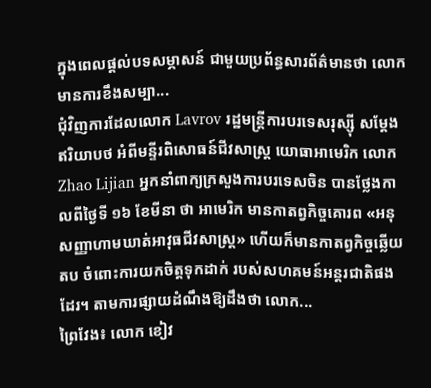ក្នុងពេលផ្តល់បទសម្ភាសន៍ ជាមួយប្រព័ន្ធសារព័ត៌មានថា លោកមានការខឹងសម្បា...
ជុំវិញការដែលលោក Lavrov រដ្ឋមន្ត្រីការបរទេសរុស្ស៊ី សម្តែងឥរិយាបថ អំពីមន្ទីរពិសោធន៍ជីវសាស្ត្រ យោធាអាមេរិក លោក Zhao Lijian អ្នកនាំពាក្យក្រសួងការបរទេសចិន បានថ្លែងកាលពីថ្ងៃទី ១៦ ខែមីនា ថា អាមេរិក មានកាតព្វកិច្ចគោរព «អនុសញ្ញាហាមឃាត់អាវុធជីវសាស្ត្រ» ហើយក៏មានកាតព្វកិច្ចឆ្លើយតប ចំពោះការយកចិត្តទុកដាក់ របស់សហគមន៍អន្តរជាតិផងដែរ។ តាមការផ្សាយដំណឹងឱ្យដឹងថា លោក...
ព្រៃវែង៖ លោក ខៀវ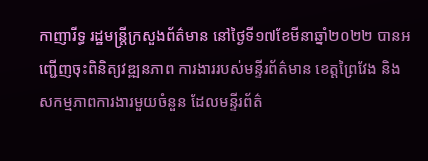កាញារីទ្ធ រដ្ឋមន្ត្រីក្រសួងព័ត៌មាន នៅថ្ងៃទី១៧ខែមីនាឆ្នាំ២០២២ បានអញ្ជើញចុះពិនិត្យវឌ្ឍនភាព ការងាររបស់មន្ទីរព័ត៌មាន ខេត្តព្រៃវែង និងសកម្មភាពការងារមួយចំនួន ដែលមន្ទីរព័ត៌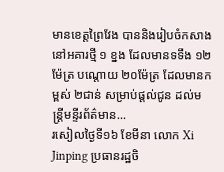មានខេត្តព្រៃវែង បាននិងរៀបចំកសាងនៅអគារថ្មី ១ ខ្នង ដែលមានទទឹង ១២ម៉ែត្រ បណ្តោយ ២០ម៉ែត្រ ដែលមានកម្ពស់ ២ជាន់ សម្រាប់ផ្តល់ជូន ដល់មន្ត្រីមន្ទីរព័ត៌មាន...
រសៀលថ្ងៃទី១៦ ខែមីនា លោក Xi Jinping ប្រធានរដ្ឋចិ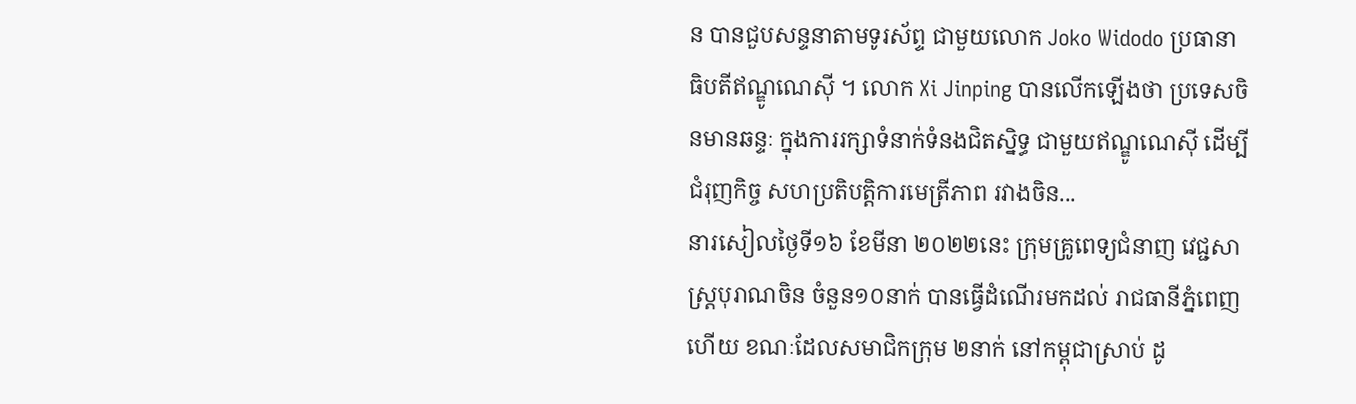ន បានជួបសន្ទនាតាមទូរស័ព្ទ ជាមួយលោក Joko Widodo ប្រធានាធិបតីឥណ្ឌូណេស៊ី ។ លោក Xi Jinping បានលើកឡើងថា ប្រទេសចិនមានឆន្ទៈ ក្នុងការរក្សាទំនាក់ទំនងជិតស្និទ្ធ ជាមួយឥណ្ឌូណេស៊ី ដើម្បីជំរុញកិច្ច សហប្រតិបត្តិការមេត្រីភាព រវាងចិន...
នារសៀលថ្ងៃទី១៦ ខែមីនា ២០២២នេះ ក្រុមគ្រូពេទ្យជំនាញ វេជ្ជសាស្ត្របុរាណចិន ចំនួន១០នាក់ បានធ្វើដំណើរមកដល់ រាជធានីភ្នំពេញហើយ ខណៈដែលសមាជិកក្រុម ២នាក់ នៅកម្ពុជាស្រាប់ ដូ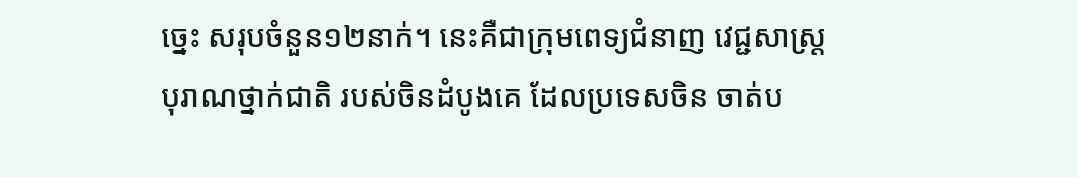ច្នេះ សរុបចំនួន១២នាក់។ នេះគឺជាក្រុមពេទ្យជំនាញ វេជ្ជសាស្ត្របុរាណថ្នាក់ជាតិ របស់ចិនដំបូងគេ ដែលប្រទេសចិន ចាត់ប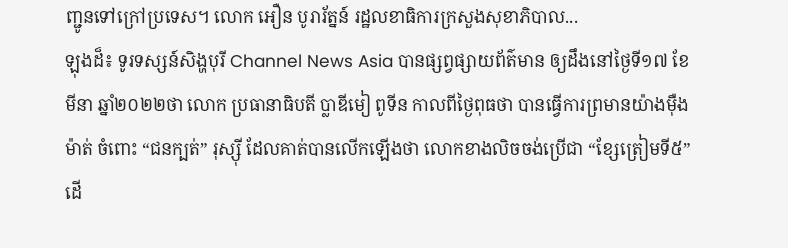ញ្ជូនទៅក្រៅប្រទេស។ លោក អឿន បូរារ័ត្នន៍ រដ្ឋលខាធិការក្រសួងសុខាភិបាល...
ឡុងដ៏៖ ទូរទស្សន៍សិង្ហបុរី Channel News Asia បានផ្សព្វផ្សាយព័ត៌មាន ឲ្យដឹងនៅថ្ងៃទី១៧ ខែមីនា ឆ្នាំ២០២២ថា លោក ប្រធានាធិបតី ប្លាឌីមៀ ពូទីន កាលពីថ្ងៃពុធថា បានធ្វើការព្រមានយ៉ាងម៉ឺងម៉ាត់ ចំពោះ “ជនក្បត់” រុស្ស៊ី ដែលគាត់បានលើកឡើងថា លោកខាងលិចចង់ប្រើជា “ខ្សែត្រៀមទី៥” ដើ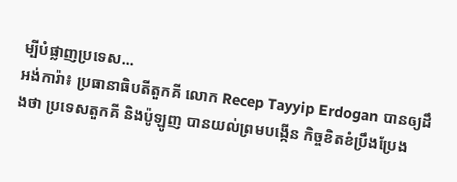ម្បីបំផ្លាញប្រទេស...
អង់ការ៉ា៖ ប្រធានាធិបតីតួកគី លោក Recep Tayyip Erdogan បានឲ្យដឹងថា ប្រទេសតួកគី និងប៉ូឡូញ បានយល់ព្រមបង្កើន កិច្ចខិតខំប្រឹងប្រែង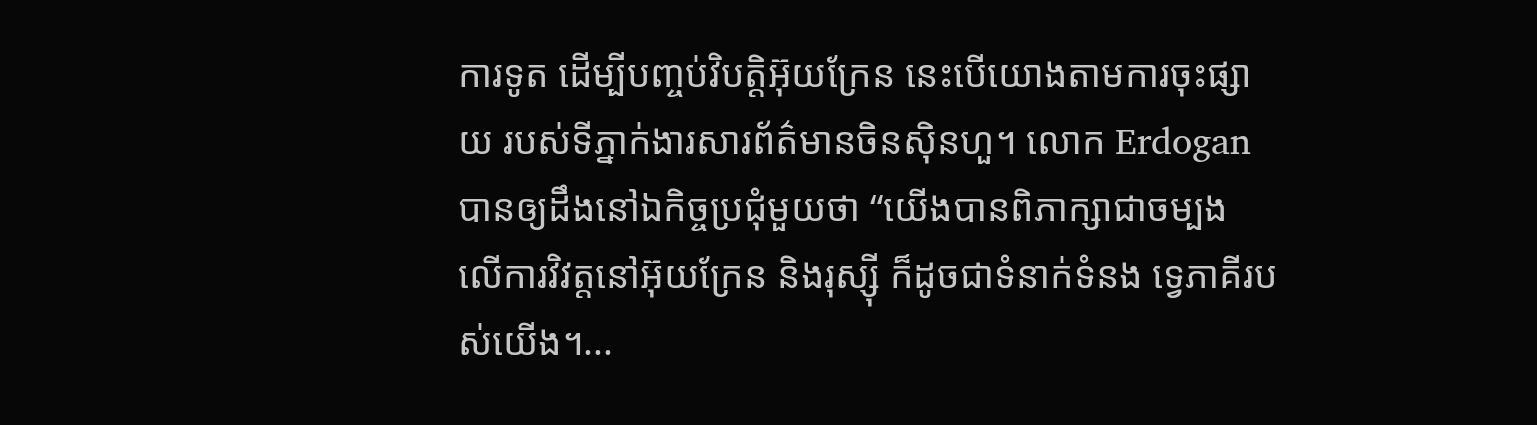ការទូត ដើម្បីបញ្ចប់វិបត្តិអ៊ុយក្រែន នេះបើយោងតាមការចុះផ្សាយ របស់ទីភ្នាក់ងារសារព័ត៌មានចិនស៊ិនហួ។ លោក Erdogan បានឲ្យដឹងនៅឯកិច្ចប្រជុំមួយថា “យើងបានពិភាក្សាជាចម្បង លើការវិវត្តនៅអ៊ុយក្រែន និងរុស្ស៊ី ក៏ដូចជាទំនាក់ទំនង ទ្វេភាគីរបស់យើង។...